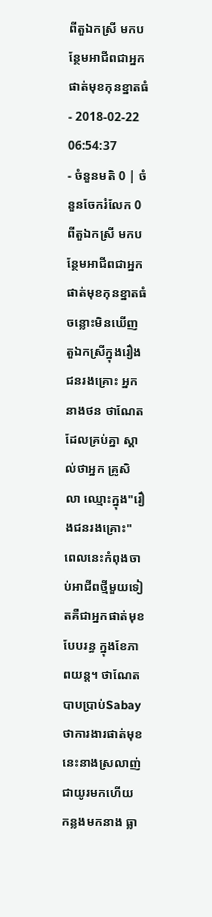ពីតួឯកស្រី មកបន្ថែមអាជីពជាអ្នកផាត់មុខកុនខ្នាតធំ
- 2018-02-22 06:54:37
- ចំនួនមតិ 0 | ចំនួនចែករំលែក 0
ពីតួឯកស្រី មកបន្ថែមអាជីពជាអ្នកផាត់មុខកុនខ្នាតធំ
ចន្លោះមិនឃើញ
តួឯកស្រីក្នុងរឿងជនរងគ្រោះ អ្នកនាងថន ថាណែត ដែលគ្រប់គ្នា ស្គាល់ថាអ្នក គ្រូសិលា ឈ្មោះក្នុង"រឿងជនរងគ្រោះ" ពេលនេះកំពុងចាប់អាជីពថ្មីមួយទៀតគឺជាអ្នកផាត់មុខបែបរន្ធ ក្នុងខែភាពយន្ត។ ថាណែតបាបប្រាប់Sabay ថាការងារផាត់មុខនេះនាងស្រលាញ់ជាយូរមកហើយ កន្លងមកនាង ធ្លា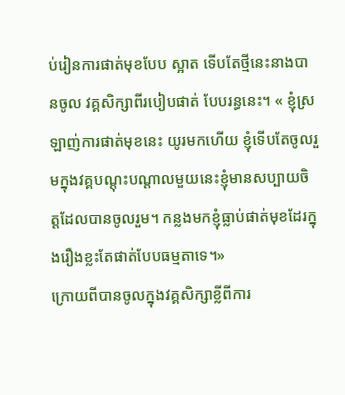ប់រៀនការផាត់មុខបែប ស្អាត ទើបតែថ្មីនេះនាងបានចូល វគ្គសិក្សាពីរបៀបផាត់ បែបរន្ធនេះ។ « ខ្ញុំស្រឡាញ់ការផាត់មុខនេះ យូរមកហើយ ខ្ញុំទើបតែចូលរួមក្នុងវគ្គបណ្ដុះបណ្តាលមួយនេះខ្ញុំមានសប្បាយចិត្តដែលបានចូលរួម។ កន្លងមកខ្ញុំធ្លាប់ផាត់មុខដែរក្នុងរឿងខ្លះតែផាត់បែបធម្មតាទេ។»
ក្រោយពីបានចូលក្នុងវគ្គសិក្សាខ្លីពីការ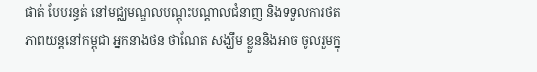ផាត់ បែបរន្ធត់ នៅមជ្ឈមណ្ឌលបណ្តុះបណ្តាលជំនាញ និងទទួលការថតភាពយន្តនៅកម្ពុជា អ្នកនាងថន ថាណែត សង្ឃឹម ខ្លួននិងអាច ចូលរួមក្នុ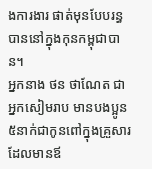ងការងារ ផាត់មុនបែបរន្ធបាននៅក្នុងកុនកម្ពុជាបាន។
អ្នកនាង ថន ថាណែត ជាអ្នកសៀមរាប មានបងប្អូន៥នាក់ជាកូនពៅក្នុងគ្រួសារដែលមានឪ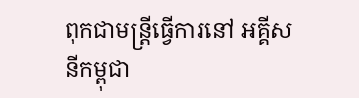ពុកជាមន្ត្រីធ្វើការនៅ អគ្គីសនីកម្ពុជា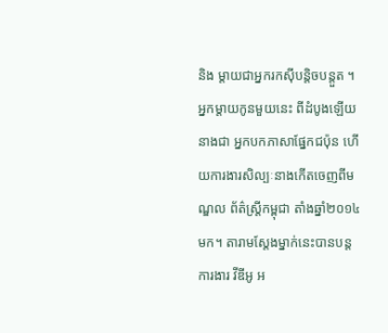និង ម្តាយជាអ្នករកស៊ីបន្តិចបន្តួត ។ អ្នកម្តាយកូនមួយនេះ ពីដំបូងឡើយនាងជា អ្នកបកភាសាផ្នែកជប៉ុន ហើយការងារសិល្បៈនាងកើតចេញពីមណ្ឌល ព័ត៌ស្រ្តីកម្ពុជា តាំងឆ្នាំ២០១៤ មក។ តារាមស្តែងម្នាក់នេះបានបន្តការងារ វីឌីអូ អ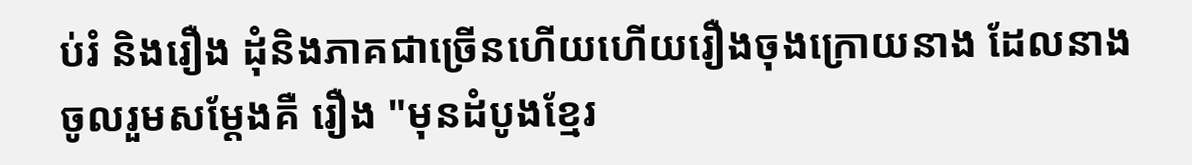ប់រំ និងរឿង ដុំនិងភាគជាច្រើនហើយហើយរឿងចុងក្រោយនាង ដែលនាងចូលរួមសម្ដែងគឺ រឿង "មុនដំបូងខ្មែរ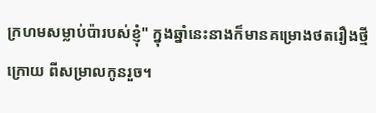ក្រហមសម្លាប់ប៉ារបស់ខ្ញុំ" ក្នុងឆ្នាំនេះនាងក៏មានគម្រោងថតរឿងថ្មី ក្រោយ ពីសម្រាលកូនរួច។